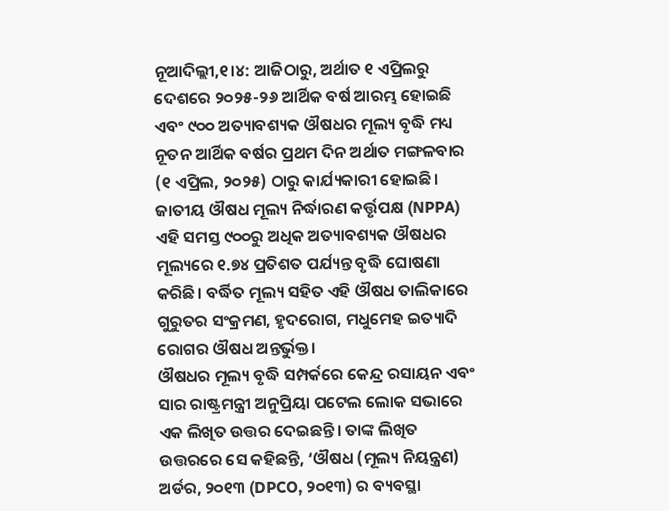ନୂଆଦିଲ୍ଲୀ,୧।୪: ଆଜିଠାରୁ, ଅର୍ଥାତ ୧ ଏପ୍ରିଲରୁ ଦେଶରେ ୨୦୨୫-୨୬ ଆର୍ଥିକ ବର୍ଷ ଆରମ୍ଭ ହୋଇଛି ଏବଂ ୯୦୦ ଅତ୍ୟାବଶ୍ୟକ ଔଷଧର ମୂଲ୍ୟ ବୃଦ୍ଧି ମଧ୍ୟ ନୂତନ ଆର୍ଥିକ ବର୍ଷର ପ୍ରଥମ ଦିନ ଅର୍ଥାତ ମଙ୍ଗଳବାର (୧ ଏପ୍ରିଲ, ୨୦୨୫) ଠାରୁ କାର୍ଯ୍ୟକାରୀ ହୋଇଛି। ଜାତୀୟ ଔଷଧ ମୂଲ୍ୟ ନିର୍ଦ୍ଧାରଣ କର୍ତ୍ତୃପକ୍ଷ (NPPA) ଏହି ସମସ୍ତ ୯୦୦ରୁ ଅଧିକ ଅତ୍ୟାବଶ୍ୟକ ଔଷଧର ମୂଲ୍ୟରେ ୧.୭୪ ପ୍ରତିଶତ ପର୍ଯ୍ୟନ୍ତ ବୃଦ୍ଧି ଘୋଷଣା କରିଛି। ବର୍ଦ୍ଧିତ ମୂଲ୍ୟ ସହିତ ଏହି ଔଷଧ ତାଲିକାରେ ଗୁରୁତର ସଂକ୍ରମଣ, ହୃଦରୋଗ, ମଧୁମେହ ଇତ୍ୟାଦି ରୋଗର ଔଷଧ ଅନ୍ତର୍ଭୁକ୍ତ।
ଔଷଧର ମୂଲ୍ୟ ବୃଦ୍ଧି ସମ୍ପର୍କରେ କେନ୍ଦ୍ର ରସାୟନ ଏବଂ ସାର ରାଷ୍ଟ୍ରମନ୍ତ୍ରୀ ଅନୁପ୍ରିୟା ପଟେଲ ଲୋକ ସଭାରେ ଏକ ଲିଖିତ ଉତ୍ତର ଦେଇଛନ୍ତି। ତାଙ୍କ ଲିଖିତ ଉତ୍ତରରେ ସେ କହିଛନ୍ତି, ‘ଔଷଧ (ମୂଲ୍ୟ ନିୟନ୍ତ୍ରଣ) ଅର୍ଡର, ୨୦୧୩ (DPCO, ୨୦୧୩) ର ବ୍ୟବସ୍ଥା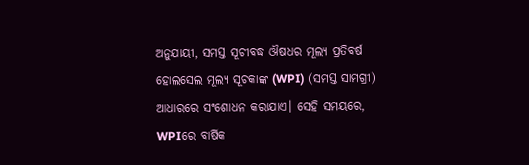ଅନୁଯାୟୀ, ସମସ୍ତ ସୂଚୀବଦ୍ଧ ଔଷଧର ମୂଲ୍ୟ ପ୍ରତିବର୍ଷ ହୋଲସେଲ ମୂଲ୍ୟ ସୂଚକାଙ୍କ (WPI) (ସମସ୍ତ ସାମଗ୍ରୀ) ଆଧାରରେ ସଂଶୋଧନ କରାଯାଏ। ସେହି ସମୟରେ, WPIରେ ବାର୍ଷିକ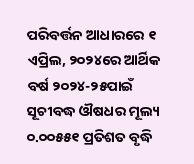ପରିବର୍ତ୍ତନ ଆଧାରରେ ୧ ଏପ୍ରିଲ, ୨୦୨୪ରେ ଆର୍ଥିକ ବର୍ଷ ୨୦୨୪-୨୫ପାଇଁ ସୂଚୀବଦ୍ଧ ଔଷଧର ମୂଲ୍ୟ ୦.୦୦୫୫୧ ପ୍ରତିଶତ ବୃଦ୍ଧି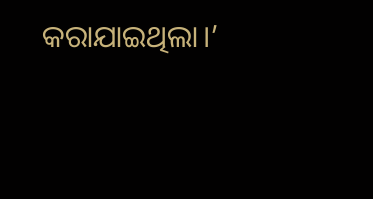କରାଯାଇଥିଲା।’